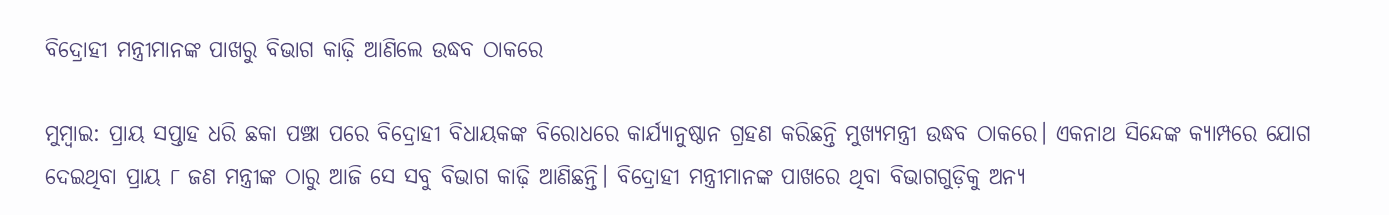ବିଦ୍ରୋହୀ ମନ୍ତ୍ରୀମାନଙ୍କ ପାଖରୁ ବିଭାଗ କାଢ଼ି ଆଣିଲେ ଉଦ୍ଧବ ଠାକରେ

ମୁମ୍ବାଇ: ପ୍ରାୟ ସପ୍ତାହ ଧରି ଛକା ପଞ୍ଝା ପରେ ବିଦ୍ରୋହୀ ବିଧାୟକଙ୍କ ବିରୋଧରେ କାର୍ଯ୍ୟାନୁଷ୍ଠାନ ଗ୍ରହଣ କରିଛନ୍ତି ମୁଖ୍ୟମନ୍ତ୍ରୀ ଉଦ୍ଧବ ଠାକରେ। ଏକନାଥ ସିନ୍ଦେଙ୍କ କ୍ୟାମ୍ପରେ ଯୋଗ ଦେଇଥିବା ପ୍ରାୟ ୮ ଜଣ ମନ୍ତ୍ରୀଙ୍କ ଠାରୁ ଆଜି ସେ ସବୁ ବିଭାଗ କାଢ଼ି ଆଣିଛନ୍ତି। ବିଦ୍ରୋହୀ ମନ୍ତ୍ରୀମାନଙ୍କ ପାଖରେ ଥିବା ବିଭାଗଗୁଡ଼ିକୁ ଅନ୍ୟ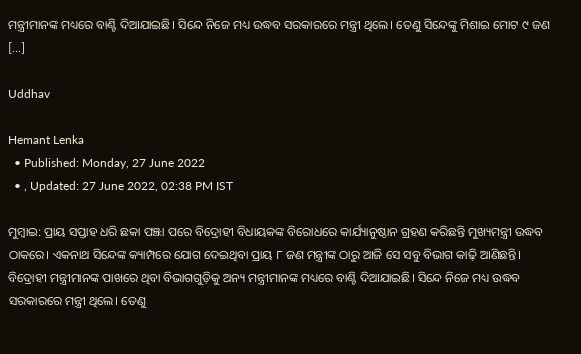ମନ୍ତ୍ରୀମାନଙ୍କ ମଧ୍ୟରେ ବାଣ୍ଟି ଦିଆଯାଇଛି। ସିନ୍ଦେ ନିଜେ ମଧ୍ୟ ଉଦ୍ଧବ ସରକାରରେ ମନ୍ତ୍ରୀ ଥିଲେ। ତେଣୁ ସିନ୍ଦେଙ୍କୁ ମିଶାଇ ମୋଟ ୯ ଜଣ […]

Uddhav

Hemant Lenka
  • Published: Monday, 27 June 2022
  • , Updated: 27 June 2022, 02:38 PM IST

ମୁମ୍ବାଇ: ପ୍ରାୟ ସପ୍ତାହ ଧରି ଛକା ପଞ୍ଝା ପରେ ବିଦ୍ରୋହୀ ବିଧାୟକଙ୍କ ବିରୋଧରେ କାର୍ଯ୍ୟାନୁଷ୍ଠାନ ଗ୍ରହଣ କରିଛନ୍ତି ମୁଖ୍ୟମନ୍ତ୍ରୀ ଉଦ୍ଧବ ଠାକରେ। ଏକନାଥ ସିନ୍ଦେଙ୍କ କ୍ୟାମ୍ପରେ ଯୋଗ ଦେଇଥିବା ପ୍ରାୟ ୮ ଜଣ ମନ୍ତ୍ରୀଙ୍କ ଠାରୁ ଆଜି ସେ ସବୁ ବିଭାଗ କାଢ଼ି ଆଣିଛନ୍ତି। ବିଦ୍ରୋହୀ ମନ୍ତ୍ରୀମାନଙ୍କ ପାଖରେ ଥିବା ବିଭାଗଗୁଡ଼ିକୁ ଅନ୍ୟ ମନ୍ତ୍ରୀମାନଙ୍କ ମଧ୍ୟରେ ବାଣ୍ଟି ଦିଆଯାଇଛି। ସିନ୍ଦେ ନିଜେ ମଧ୍ୟ ଉଦ୍ଧବ ସରକାରରେ ମନ୍ତ୍ରୀ ଥିଲେ। ତେଣୁ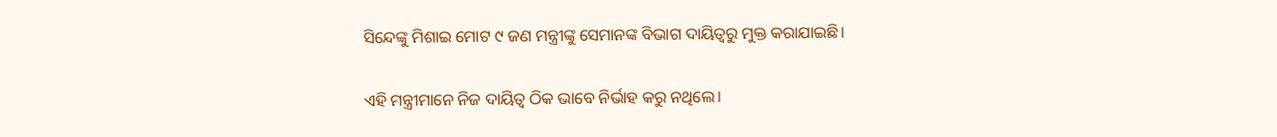ସିନ୍ଦେଙ୍କୁ ମିଶାଇ ମୋଟ ୯ ଜଣ ମନ୍ତ୍ରୀଙ୍କୁ ସେମାନଙ୍କ ବିଭାଗ ଦାୟିତ୍ୱରୁ ମୁକ୍ତ କରାଯାଇଛି।

ଏହି ମନ୍ତ୍ରୀମାନେ ନିଜ ଦାୟିତ୍ୱ ଠିକ ଭାବେ ନିର୍ଭାହ କରୁ ନଥିଲେ।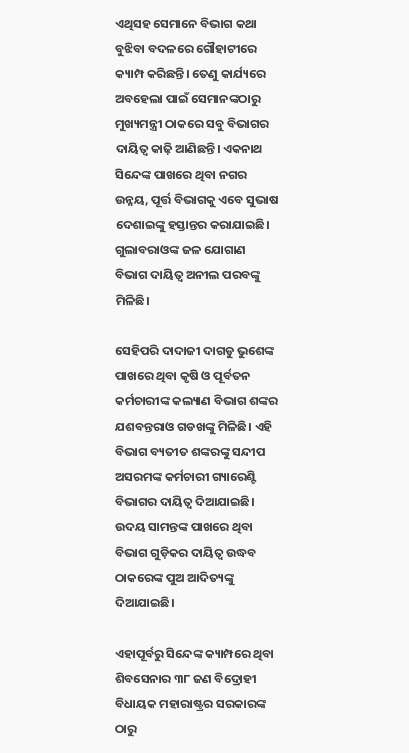ଏଥିସହ ସେମାନେ ବିଭାଗ କଥା ବୁଝିବା ବଦଳରେ ଗୌହାଟୀରେ କ୍ୟାମ୍ପ କରିଛନ୍ତି। ତେଣୁ କାର୍ଯ୍ୟରେ ଅବହେଲା ପାଇଁ ସେମାନଙ୍କଠାରୁ ମୁଖ୍ୟମନ୍ତ୍ରୀ ଠାକରେ ସବୁ ବିଭାଗର ଦାୟିତ୍ୱ କାଢ଼ି ଆଣିଛନ୍ତି। ଏକନାଥ ସିନ୍ଦେଙ୍କ ପାଖରେ ଥିବା ନଗର ଉନ୍ନୟ, ପୂର୍ତ୍ତ ବିଭାଗକୁ ଏବେ ସୁଭାଷ ଦେଶାଇଙ୍କୁ ହସ୍ତାନ୍ତର କରାଯାଇଛି। ଗୁଲାବରାଓଙ୍କ ଜଳ ଯୋଗାଣ ବିଭାଗ ଦାୟିତ୍ୱ ଅନୀଲ ପରବଙ୍କୁ ମିଳିଛି।

ସେହିପରି ଦାଦାଜୀ ଦାଗଡୁ ଭୁଶେଙ୍କ ପାଖରେ ଥିବା କୃଷି ଓ ପୂର୍ବତନ କର୍ମଚାରୀଙ୍କ କଲ୍ୟାଣ ବିଭାଗ ଶଙ୍କର ଯଶବନ୍ତରାଓ ଗଡଖଙ୍କୁ ମିଳିଛି। ଏହି ବିଭାଗ ବ୍ୟତୀତ ଶଙ୍କରଙ୍କୁ ସନ୍ଦୀପ ଅସରମଙ୍କ କର୍ମଚାରୀ ଗ୍ୟାରେଣ୍ଟି ବିଭାଗର ଦାୟିତ୍ୱ ଦିଆଯାଇଛି। ଉଦୟ ସାମନ୍ତଙ୍କ ପାଖରେ ଥିବା ବିଭାଗ ଗୁଡ଼ିକର ଦାୟିତ୍ୱ ଉଦ୍ଧବ ଠାକରେଙ୍କ ପୁଅ ଆଦିତ୍ୟଙ୍କୁ ଦିଆଯାଇଛି।

ଏହାପୂର୍ବରୁ ସିନ୍ଦେଙ୍କ କ୍ୟାମ୍ପରେ ଥିବା ଶିବସେନାର ୩୮ ଜଣ ବିଦ୍ରୋହୀ ବିଧାୟକ ମହାରାଷ୍ଟ୍ରର ସରକାରଙ୍କ ଠାରୁ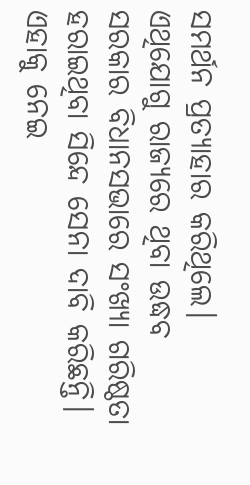ସମର୍ଥନ ପ୍ରତ୍ୟାହାର କରିଥିଲେ। ଏଥିଯୋଗୁ ରାଜ୍ୟରେ ଥିବା ଉଦ୍ଧବ ସରକାର ବିଧାନସଭାରେ ସଂଖ୍ୟା ଗରିଷ୍ଠତା ହରାଇଥିବା ସିନ୍ଦେ ସେନା ଦାବି କରିଛନ୍ତି। ଏହାକୁ ନେଇ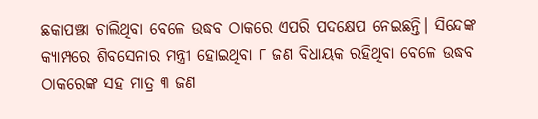ଛକାପଞ୍ଝା ଚାଲିଥିବା ବେଳେ ଉଦ୍ଧବ ଠାକରେ ଏପରି ପଦକ୍ଷେପ ନେଇଛନ୍ତି। ସିନ୍ଦେଙ୍କ କ୍ୟାମ୍ପରେ ଶିବସେନାର ମନ୍ତ୍ରୀ ହୋଇଥିବା ୮ ଜଣ ବିଧାୟକ ରହିଥିବା ବେଳେ ଉଦ୍ଧବ ଠାକରେଙ୍କ ସହ ମାତ୍ର ୩ ଜଣ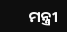ମନ୍ତ୍ରୀ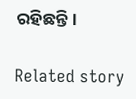ରହିଛନ୍ତି।

Related story